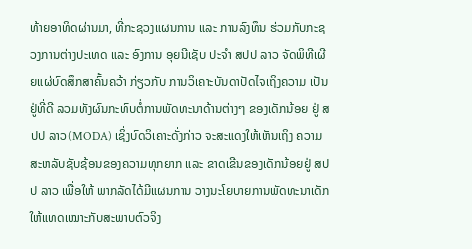ທ້າຍອາທິດຜ່ານມາ, ທີ່ກະຊວງແຜນການ ແລະ ການລົງທຶນ ຮ່ວມກັບກະຊວງການຕ່າງປະເທດ ແລະ ອົງການ ອຸຍນີເຊັບ ປະຈຳ ສປປ ລາວ ຈັດພິທີເຜີຍແຜ່ບົດສຶກສາຄົ້ນຄວ້າ ກ່ຽວກັບ ການວິເຄາະບັນດາປັດໄຈເຖິງຄວາມ ເປັນຢູ່ທີ່ດີ ລວມທັງຜົນກະທົບຕໍ່ການພັດທະນາດ້ານຕ່າງໆ ຂອງເດັກນ້ອຍ ຢູ່ ສປປ ລາວ(MODA) ເຊິ່ງບົດວິເຄາະດັ່ງກ່າວ ຈະສະແດງໃຫ້ເຫັນເຖິງ ຄວາມສະຫລັບຊັບຊ້ອນຂອງຄວາມທຸກຍາກ ແລະ ຂາດເຂີນຂອງເດັກນ້ອຍຢູ່ ສປປ ລາວ ເພື່ອໃຫ້ ພາກລັດໄດ້ມີແຜນການ ວາງນະໂຍບາຍການພັດທະນາເດັກ ໃຫ້ແທດເໝາະກັບສະພາບຕົວຈິງ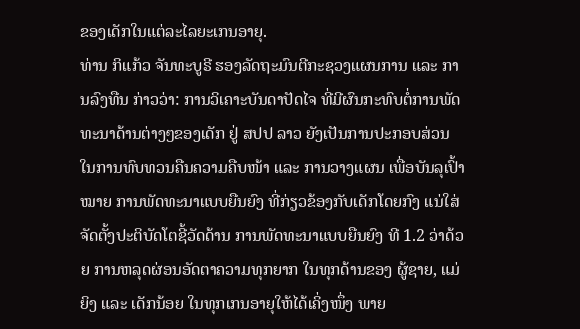ຂອງເດັກໃນແຕ່ລະໄລຍະເກນອາຍຸ.
ທ່ານ ກິແກ້ວ ຈັນທະບູຣີ ຮອງລັດຖະມົນຕີກະຊວງແຜນການ ແລະ ການລົງທືນ ກ່າວວ່າ: ການວິເຄາະບັນດາປັດໄຈ ທີ່ມີຜົນກະທົບຕໍ່ການພັດທະນາດ້ານຕ່າງໆຂອງເດັກ ຢູ່ ສປປ ລາວ ຍັງເປັນການປະກອບສ່ວນ ໃນການທົບທວນຄືນຄວາມຄືບໜ້າ ແລະ ການວາງແຜນ ເພື່ອບັນລຸເປົ້າໝາຍ ການພັດທະນາແບບຍືນຍົງ ທີ່ກ່ຽວຂ້ອງກັບເດັກໂດຍກົງ ແນ່ໃສ່ຈັດຕັ້ງປະຕິບັດໂຕຊີ້ວັດດ້ານ ການພັດທະນາແບບຍືນຍົງ ທີ 1.2 ວ່າດ້ວຍ ການຫລຸດຜ່ອນອັດຕາຄວາມທຸກຍາກ ໃນທຸກດ້ານຂອງ ຜູ້ຊາຍ, ແມ່ຍິງ ແລະ ເດັກນ້ອຍ ໃນທຸກເກນອາຍຸໃຫ້ໄດ້ເຄິ່ງໜຶ່ງ ພາຍ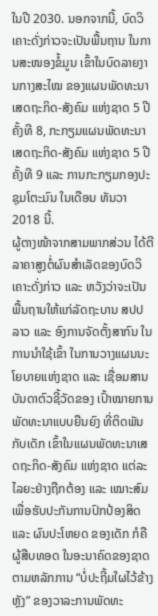ໃນປີ 2030. ນອກຈາກນີ້, ບົດວິເຄາະດັ່ງກ່າວຈະເປັນພື້ນຖານ ໃນການສະໜອງຂໍ້ມູນ ເຂົ້າໃນບົດລາຍງານກາງສະໄໝ ຂອງແຜນພັດທະນາ ເສດຖະກິດ-ສັງຄົມ ແຫ່ງຊາດ 5 ປີ ຄັ້ງທີ 8, ກະກຽມແຜນພັດທະນາເສດຖະກິດ-ສັງຄົມ ແຫ່ງຊາດ 5 ປີ ຄັ້ງທີ 9 ແລະ ການກະກຽມກອງປະຊຸມໂຕະມົນ ໃນເດືອນ ທັນວາ 2018 ນີ້.
ຜູ້ຕາງໜ້າຈາກສາມພາກສ່ວນ ໄດ້ຕີລາຄາສູງຕໍ່ຜົນສຳເລັດຂອງບົດວິເຄາະດັ່ງກ່າວ ແລະ ຫວັງວ່າຈະເປັນພື້ນຖານໃຫ້ແກ່ລັດຖະບານ ສປປ ລາວ ແລະ ອົງການຈັດຕັ້ງສາກົນ ໃນການນຳໃຊ້ເຂົ້າ ໃນການວາງແຜນນະໂຍບາຍແຫ່ງຊາດ ແລະ ເຊື່ອມສານບັນດາຕົວຊີ້ວັດຂອງ ເປົ້າໝາຍການພັດທະນາແບບຍືນຍົງ ທີ່ຕິດພັນກັບເດັກ ເຂົ້າໃນແຜນພັດທະນາເສດຖະກິດ-ສັງຄົມ ແຫ່ງຊາດ ແຕ່ລະໄລຍະຢ່າງຖືກຕ້ອງ ແລະ ເໝາະສົມເພື່ອຮັບປະກັນການປົກປ້ອງສິດ ແລະ ຜົນປະໂຫຍດ ຂອງເດັກ ກໍຄື ຜູ້ສືບທອດ ໃນອະນາຄົດຂອງຊາດຕາມຫລັກການ “ບໍ່ປະຖີ້ມໃຜໄວ້ຂ້າງຫຼັງ” ຂອງວາລະການພັດທະ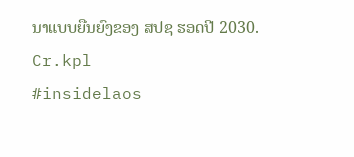ນາແບບຍືນຍົງຂອງ ສປຊ ຮອດປີ 2030.
Cr.kpl
#insidelaos